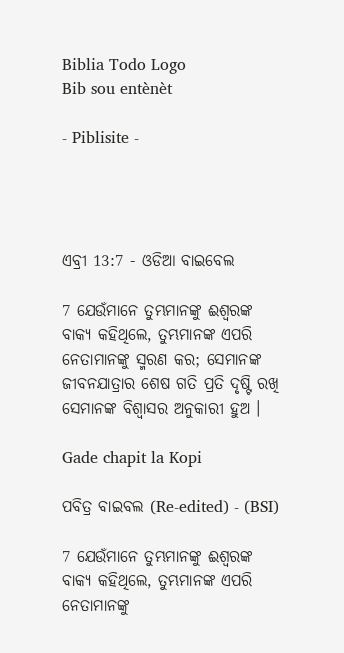Biblia Todo Logo
Bib sou entènèt

- Piblisite -




ଏବ୍ରୀ 13:7 - ଓଡିଆ ବାଇବେଲ

7 ଯେଉଁମାନେ ତୁମ୍ଭମାନଙ୍କୁ ଈଶ୍ୱରଙ୍କ ବାକ୍ୟ କହିଥିଲେ, ତୁମ୍ଭମାନଙ୍କ ଏପରି ନେତାମାନଙ୍କୁ ସ୍ମରଣ କର; ସେମାନଙ୍କ ଜୀବନଯାତ୍ରାର ଶେଷ ଗତି ପ୍ରତି ଦୃଷ୍ଟି ରଖି ସେମାନଙ୍କ ବିଶ୍ୱାସର ଅନୁକାରୀ ହୁଅ ।

Gade chapit la Kopi

ପବିତ୍ର ବାଇବଲ (Re-edited) - (BSI)

7 ଯେଉଁମାନେ ତୁମ୍ଭମାନଙ୍କୁ ଈଶ୍ଵରଙ୍କ ବାକ୍ୟ କହିଥିଲେ, ତୁମ୍ଭମାନଙ୍କ ଏପରି ନେତାମାନଙ୍କୁ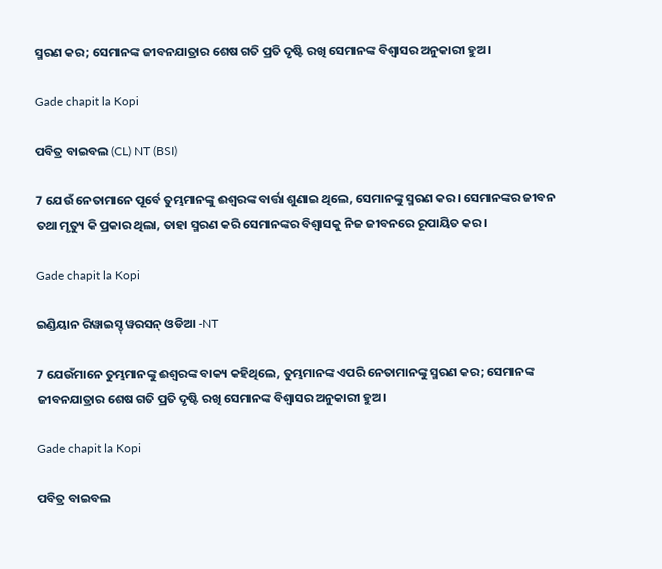ସ୍ମରଣ କର; ସେମାନଙ୍କ ଜୀବନଯାତ୍ରାର ଶେଷ ଗତି ପ୍ରତି ଦୃଷ୍ଟି ରଖି ସେମାନଙ୍କ ବିଶ୍ଵାସର ଅନୁକାରୀ ହୁଅ।

Gade chapit la Kopi

ପବିତ୍ର ବାଇବଲ (CL) NT (BSI)

7 ଯେଉଁ ନେତାମାନେ ପୂର୍ବେ ତୁମ୍ଭମାନଙ୍କୁ ଈଶ୍ୱରଙ୍କ ବାର୍ତ୍ତା ଶୁଣାଇ ଥିଲେ, ସେମାନଙ୍କୁ ସ୍ମରଣ କର। ସେମାନଙ୍କର ଜୀବନ ତଥା ମୃତ୍ୟୁ କି ପ୍ରକାର ଥିଲା, ତାହା ସ୍ମରଣ କରି ସେମାନଙ୍କର ବିଶ୍ୱାସକୁ ନିଜ ଜୀବନରେ ରୂପାୟିତ କର।

Gade chapit la Kopi

ଇଣ୍ଡିୟାନ ରିୱାଇସ୍ଡ୍ ୱରସନ୍ ଓଡିଆ -NT

7 ଯେଉଁମାନେ ତୁମ୍ଭମାନଙ୍କୁ ଈଶ୍ବରଙ୍କ ବାକ୍ୟ କହିଥିଲେ, ତୁମ୍ଭମାନଙ୍କ ଏପରି ନେତାମାନଙ୍କୁ ସ୍ମରଣ କର; ସେମାନଙ୍କ ଜୀବନଯାତ୍ରାର ଶେଷ ଗତି ପ୍ରତି ଦୃଷ୍ଟି ରଖି ସେମାନଙ୍କ ବିଶ୍ୱାସର ଅନୁକାରୀ ହୁଅ।

Gade chapit la Kopi

ପବିତ୍ର ବାଇବଲ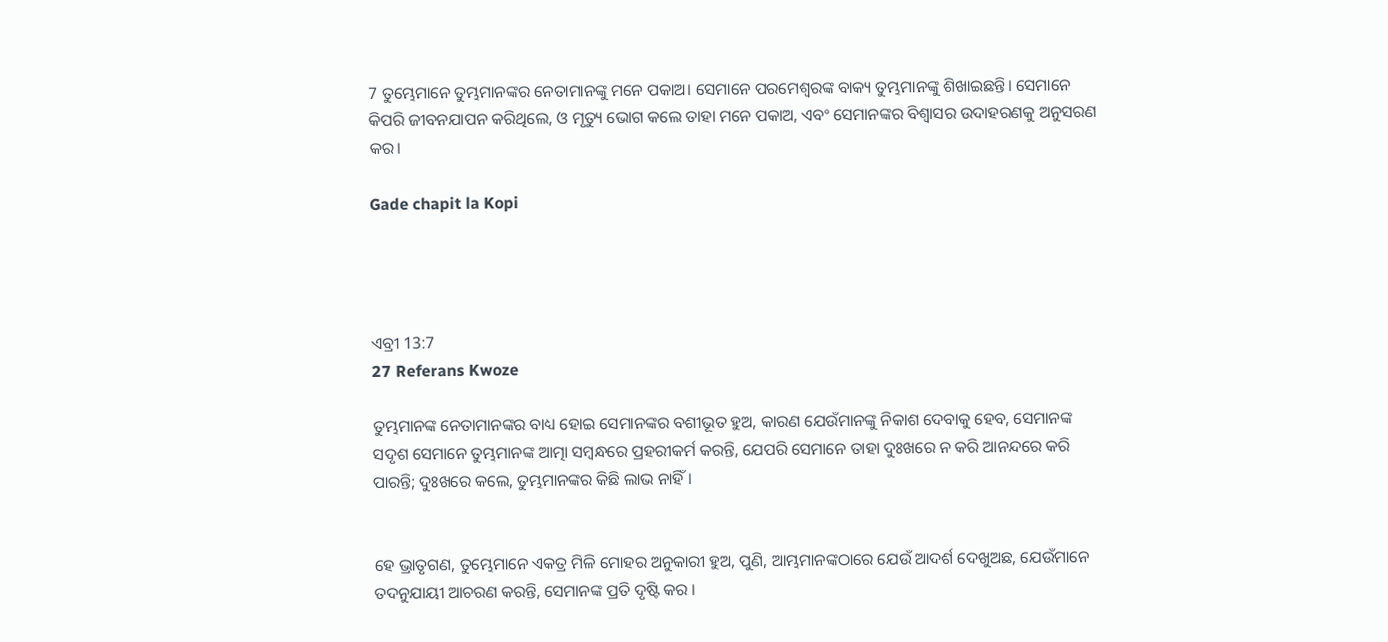7 ତୁମ୍ଭେମାନେ ତୁମ୍ଭମାନଙ୍କର ନେତାମାନଙ୍କୁ ମନେ ପକାଅ। ସେମାନେ ପରମେଶ୍ୱରଙ୍କ ବାକ୍ୟ ତୁମ୍ଭମାନଙ୍କୁ ଶିଖାଇଛନ୍ତି। ସେମାନେ କିପରି ଜୀବନଯାପନ କରିଥିଲେ, ଓ ମୃତ୍ୟୁ ଭୋଗ କଲେ ତାହା ମନେ ପକାଅ, ଏବଂ ସେମାନଙ୍କର ବିଶ୍ୱାସର ଉଦାହରଣକୁ ଅନୁସରଣ କର।

Gade chapit la Kopi




ଏବ୍ରୀ 13:7
27 Referans Kwoze

ତୁମ୍ଭମାନଙ୍କ ନେତାମାନଙ୍କର ବାଧ୍ୟ ହୋଇ ସେମାନଙ୍କର ବଶୀଭୂତ ହୁଅ, କାରଣ ଯେଉଁମାନଙ୍କୁ ନିକାଶ ଦେବାକୁ ହେବ, ସେମାନଙ୍କ ସଦୃଶ ସେମାନେ ତୁମ୍ଭମାନଙ୍କ ଆତ୍ମା ସମ୍ବନ୍ଧରେ ପ୍ରହରୀକର୍ମ କରନ୍ତି, ଯେପରି ସେମାନେ ତାହା ଦୁଃଖରେ ନ କରି ଆନନ୍ଦରେ କରି ପାରନ୍ତି; ଦୁଃଖରେ କଲେ, ତୁମ୍ଭମାନଙ୍କର କିଛି ଲାଭ ନାହିଁ ।


ହେ ଭ୍ରାତୃଗଣ, ତୁମ୍ଭେମାନେ ଏକତ୍ର ମିଳି ମୋହର ଅନୁକାରୀ ହୁଅ, ପୁଣି, ଆମ୍ଭମାନଙ୍କଠାରେ ଯେଉଁ ଆଦର୍ଶ ଦେଖୁଅଛ, ଯେଉଁମାନେ ତଦନୁଯାୟୀ ଆଚରଣ କରନ୍ତି, ସେମାନଙ୍କ ପ୍ରତି ଦୃଷ୍ଟି କର ।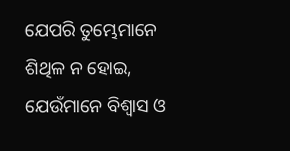ଯେପରି ତୁମ୍ଭେମାନେ ଶିଥିଳ ନ ହୋଇ, ଯେଉଁମାନେ ବିଶ୍ୱାସ ଓ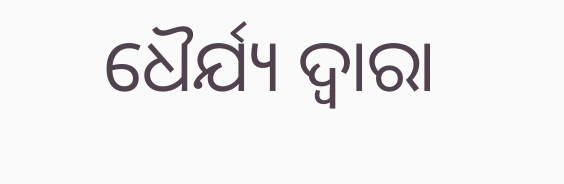ଧୈର୍ଯ୍ୟ ଦ୍ୱାରା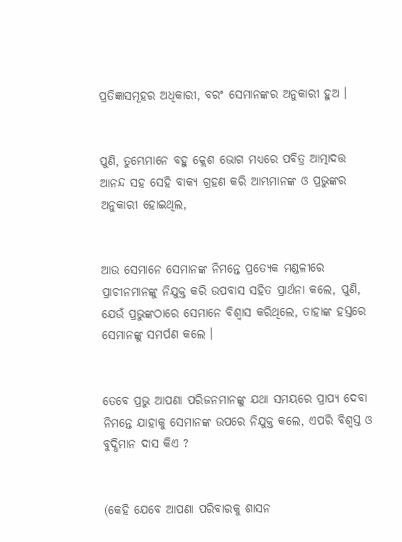ପ୍ରତିଜ୍ଞାସମୂହର ଅଧିକାରୀ, ବରଂ ସେମାନଙ୍କର ଅନୁକାରୀ ହୁଅ ।


ପୁଣି, ତୁମ୍ଭେମାନେ ବହୁ କ୍ଲେଶ ଭୋଗ ମଧ୍ୟରେ ପବିତ୍ର ଆତ୍ମାଦତ୍ତ ଆନନ୍ଦ ସହ ସେହି ବାକ୍ୟ ଗ୍ରହଣ କରି ଆମ୍ଭମାନଙ୍କ ଓ ପ୍ରଭୁଙ୍କର ଅନୁକାରୀ ହୋଇଥିଲ,


ଆଉ ସେମାନେ ସେମାନଙ୍କ ନିମନ୍ତେ ପ୍ରତ୍ୟେକ ମଣ୍ଡଳୀରେ ପ୍ରାଚୀନମାନଙ୍କୁ ନିଯୁକ୍ତ କରି ଉପବାସ ସହିତ ପ୍ରାର୍ଥନା କଲେ, ପୁଣି, ଯେଉଁ ପ୍ରଭୁଙ୍କଠାରେ ସେମାନେ ବିଶ୍ୱାସ କରିଥିଲେ, ତାହାଙ୍କ ହସ୍ତରେ ସେମାନଙ୍କୁ ସମର୍ପଣ କଲେ ।


ତେବେ ପ୍ରଭୁ ଆପଣା ପରିଜନମାନଙ୍କୁ ଯଥା ସମୟରେ ପ୍ରାପ୍ୟ ଦେବା ନିମନ୍ତେ ଯାହାକୁ ସେମାନଙ୍କ ଉପରେ ନିଯୁକ୍ତ କଲେ, ଏପରି ବିଶ୍ୱସ୍ତ ଓ ବୁଦ୍ଧିମାନ ଦାସ କିଏ ?


(କେହି ଯେବେ ଆପଣା ପରିବାରକୁ ଶାସନ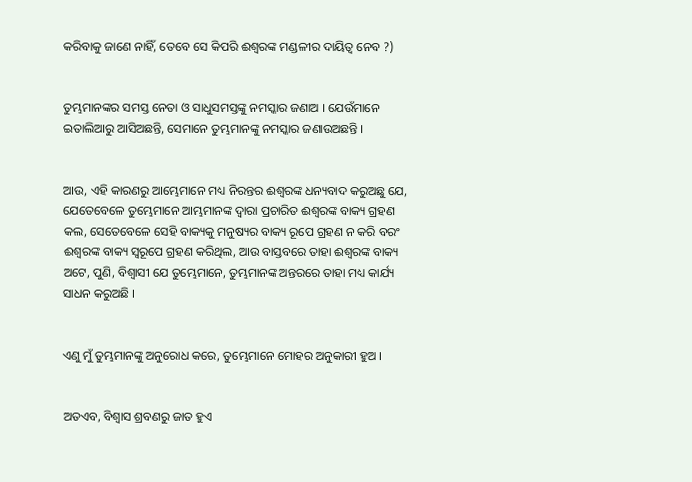କରିବାକୁ ଜାଣେ ନାହିଁ, ତେବେ ସେ କିପରି ଈଶ୍ୱରଙ୍କ ମଣ୍ଡଳୀର ଦାୟିତ୍ୱ ନେବ ?)


ତୁମ୍ଭମାନଙ୍କର ସମସ୍ତ ନେତା ଓ ସାଧୁସମସ୍ତଙ୍କୁ ନମସ୍କାର ଜଣାଅ । ଯେଉଁମାନେ ଇତାଲିଆରୁ ଆସିଅଛନ୍ତି, ସେମାନେ ତୁମ୍ଭମାନଙ୍କୁ ନମସ୍କାର ଜଣାଉଅଛନ୍ତି ।


ଆଉ, ଏହି କାରଣରୁ ଆମ୍ଭେମାନେ ମଧ୍ୟ ନିରନ୍ତର ଈଶ୍ୱରଙ୍କ ଧନ୍ୟବାଦ କରୁଅଛୁ ଯେ, ଯେତେବେଳେ ତୁମ୍ଭେମାନେ ଆମ୍ଭମାନଙ୍କ ଦ୍ୱାରା ପ୍ରଚାରିତ ଈଶ୍ୱରଙ୍କ ବାକ୍ୟ ଗ୍ରହଣ କଲ, ସେତେବେଳେ ସେହି ବାକ୍ୟକୁ ମନୁଷ୍ୟର ବାକ୍ୟ ରୂପେ ଗ୍ରହଣ ନ କରି ବରଂ ଈଶ୍ୱରଙ୍କ ବାକ୍ୟ ସ୍ୱରୂପେ ଗ୍ରହଣ କରିଥିଲ, ଆଉ ବାସ୍ତବରେ ତାହା ଈଶ୍ୱରଙ୍କ ବାକ୍ୟ ଅଟେ, ପୁଣି, ବିଶ୍ୱାସୀ ଯେ ତୁମ୍ଭେମାନେ, ତୁମ୍ଭମାନଙ୍କ ଅନ୍ତରରେ ତାହା ମଧ୍ୟ କାର୍ଯ୍ୟ ସାଧନ କରୁଅଛି ।


ଏଣୁ ମୁଁ ତୁମ୍ଭମାନଙ୍କୁ ଅନୁରୋଧ କରେ, ତୁମ୍ଭେମାନେ ମୋହର ଅନୁକାରୀ ହୁଅ ।


ଅତଏବ, ବିଶ୍ୱାସ ଶ୍ରବଣରୁ ଜାତ ହୁଏ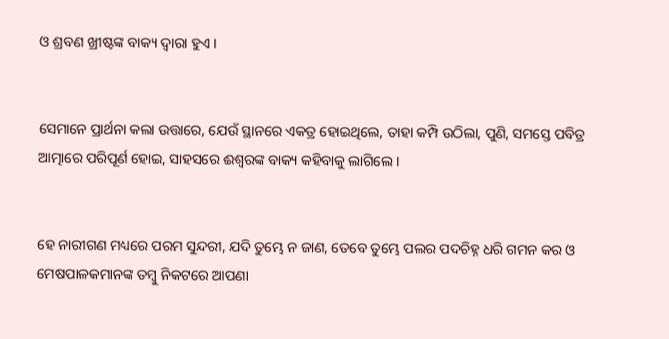ଓ ଶ୍ରବଣ ଖ୍ରୀଷ୍ଟଙ୍କ ବାକ୍ୟ ଦ୍ୱାରା ହୁଏ ।


ସେମାନେ ପ୍ରାର୍ଥନା କଲା ଉତ୍ତାରେ, ଯେଉଁ ସ୍ଥାନରେ ଏକତ୍ର ହୋଇଥିଲେ, ତାହା କମ୍ପି ଉଠିଲା, ପୁଣି, ସମସ୍ତେ ପବିତ୍ର ଆତ୍ମାରେ ପରିପୂର୍ଣ ହୋଇ, ସାହସରେ ଈଶ୍ୱରଙ୍କ ବାକ୍ୟ କହିବାକୁ ଲାଗିଲେ ।


ହେ ନାରୀଗଣ ମଧ୍ୟରେ ପରମ ସୁନ୍ଦରୀ, ଯଦି ତୁମ୍ଭେ ନ ଜାଣ, ତେବେ ତୁମ୍ଭେ ପଲର ପଦଚିହ୍ନ ଧରି ଗମନ କର ଓ ମେଷପାଳକମାନଙ୍କ ତମ୍ବୁ ନିକଟରେ ଆପଣା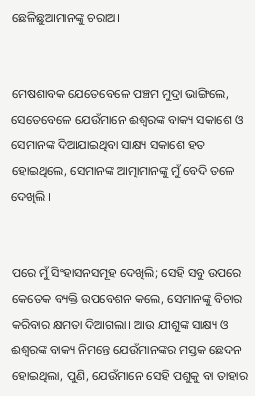ଛେଳିଛୁଆମାନଙ୍କୁ ଚରାଅ।


ମେଷଶାବକ ଯେତେବେଳେ ପଞ୍ଚମ ମୁଦ୍ରା ଭାଙ୍ଗିଲେ, ସେତେବେଳେ ଯେଉଁମାନେ ଈଶ୍ୱରଙ୍କ ବାକ୍ୟ ସକାଶେ ଓ ସେମାନଙ୍କ ଦିଆଯାଇଥିବା ସାକ୍ଷ୍ୟ ସକାଶେ ହତ ହୋଇଥିଲେ, ସେମାନଙ୍କ ଆତ୍ମାମାନଙ୍କୁ ମୁଁ ବେଦି ତଳେ ଦେଖିଲି ।


ପରେ ମୁଁ ସିଂହାସନସମୂହ ଦେଖିଲି; ସେହି ସବୁ ଉପରେ କେତେକ ବ୍ୟକ୍ତି ଉପବେଶନ କଲେ, ସେମାନଙ୍କୁ ବିଚାର କରିବାର କ୍ଷମତା ଦିଆଗଲା। ଆଉ ଯୀଶୁଙ୍କ ସାକ୍ଷ୍ୟ ଓ ଈଶ୍ୱରଙ୍କ ବାକ୍ୟ ନିମନ୍ତେ ଯେଉଁମାନଙ୍କର ମସ୍ତକ ଛେଦନ ହୋଇଥିଲା, ପୁଣି, ଯେଉଁମାନେ ସେହି ପଶୁକୁ ବା ତାହାର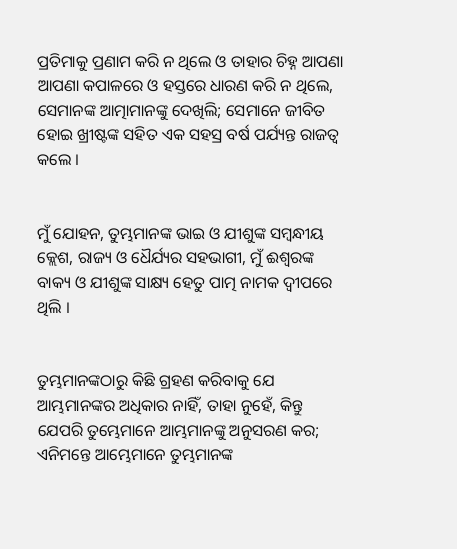ପ୍ରତିମାକୁ ପ୍ରଣାମ କରି ନ ଥିଲେ ଓ ତାହାର ଚିହ୍ନ ଆପଣା ଆପଣା କପାଳରେ ଓ ହସ୍ତରେ ଧାରଣ କରି ନ ଥିଲେ, ସେମାନଙ୍କ ଆତ୍ମାମାନଙ୍କୁ ଦେଖିଲି; ସେମାନେ ଜୀବିତ ହୋଇ ଖ୍ରୀଷ୍ଟଙ୍କ ସହିତ ଏକ ସହସ୍ର ବର୍ଷ ପର୍ଯ୍ୟନ୍ତ ରାଜତ୍ୱ କଲେ ।


ମୁଁ ଯୋହନ, ତୁମ୍ଭମାନଙ୍କ ଭାଇ ଓ ଯୀଶୁଙ୍କ ସମ୍ବନ୍ଧୀୟ କ୍ଲେଶ, ରାଜ୍ୟ ଓ ଧୈର୍ଯ୍ୟର ସହଭାଗୀ, ମୁଁ ଈଶ୍ୱରଙ୍କ ବାକ୍ୟ ଓ ଯୀଶୁଙ୍କ ସାକ୍ଷ୍ୟ ହେତୁ ପାତ୍ମ ନାମକ ଦ୍ଵୀପରେ ଥିଲି ।


ତୁମ୍ଭମାନଙ୍କଠାରୁ କିଛି ଗ୍ରହଣ କରିବାକୁ ଯେ ଆମ୍ଭମାନଙ୍କର ଅଧିକାର ନାହିଁ, ତାହା ନୁହେଁ, କିନ୍ତୁ ଯେପରି ତୁମ୍ଭେମାନେ ଆମ୍ଭମାନଙ୍କୁ ଅନୁସରଣ କର; ଏନିମନ୍ତେ ଆମ୍ଭେମାନେ ତୁମ୍ଭମାନଙ୍କ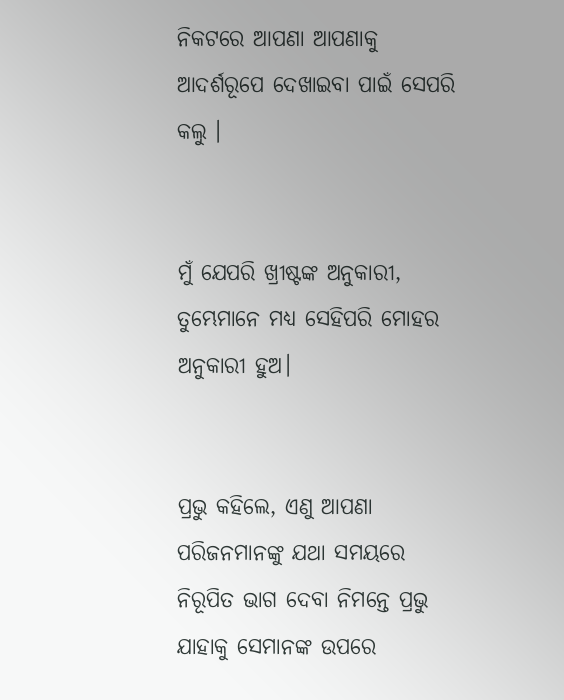ନିକଟରେ ଆପଣା ଆପଣାକୁ ଆଦର୍ଶରୂପେ ଦେଖାଇବା ପାଇଁ ସେପରି କଲୁ ।


ମୁଁ ଯେପରି ଖ୍ରୀଷ୍ଟଙ୍କ ଅନୁକାରୀ, ତୁମ୍ଭେମାନେ ମଧ୍ୟ ସେହିପରି ମୋହର ଅନୁକାରୀ ହୁଅ।


ପ୍ରଭୁ କହିଲେ, ଏଣୁ ଆପଣା ପରିଜନମାନଙ୍କୁ ଯଥା ସମୟରେ ନିରୂପିତ ଭାଗ ଦେବା ନିମନ୍ତେ ପ୍ରଭୁ ଯାହାକୁ ସେମାନଙ୍କ ଉପରେ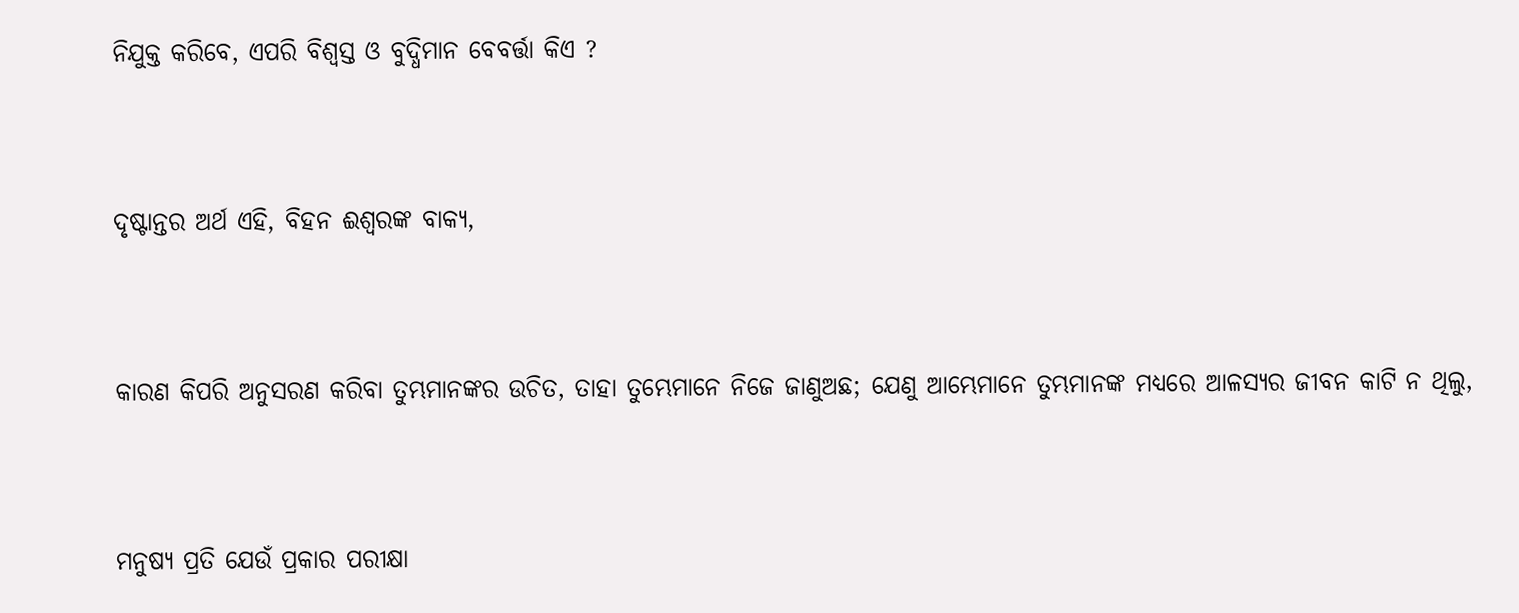ନିଯୁକ୍ତ କରିବେ, ଏପରି ବିଶ୍ୱସ୍ତ ଓ ବୁଦ୍ଧିମାନ ବେବର୍ତ୍ତା କିଏ ?


ଦୃଷ୍ଟାନ୍ତର ଅର୍ଥ ଏହି, ବିହନ ଈଶ୍ୱରଙ୍କ ବାକ୍ୟ,


କାରଣ କିପରି ଅନୁସରଣ କରିବା ତୁମ୍ଭମାନଙ୍କର ଉଚିତ, ତାହା ତୁମ୍ଭେମାନେ ନିଜେ ଜାଣୁଅଛ; ଯେଣୁ ଆମ୍ଭେମାନେ ତୁମ୍ଭମାନଙ୍କ ମଧ୍ୟରେ ଆଳସ୍ୟର ଜୀବନ କାଟି ନ ଥିଲୁ,


ମନୁଷ୍ୟ ପ୍ରତି ଯେଉଁ ପ୍ରକାର ପରୀକ୍ଷା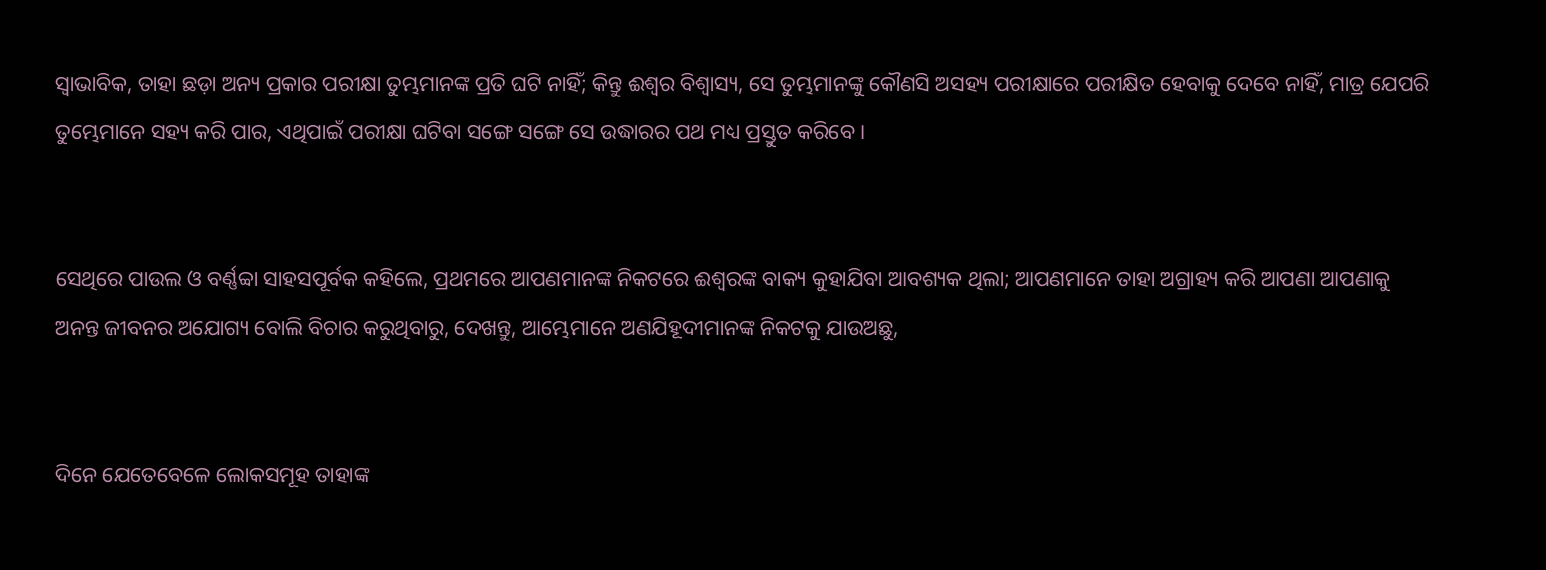ସ୍ୱାଭାବିକ, ତାହା ଛଡ଼ା ଅନ୍ୟ ପ୍ରକାର ପରୀକ୍ଷା ତୁମ୍ଭମାନଙ୍କ ପ୍ରତି ଘଟି ନାହିଁ; କିନ୍ତୁ ଈଶ୍ୱର ବିଶ୍ୱାସ୍ୟ, ସେ ତୁମ୍ଭମାନଙ୍କୁ କୌଣସି ଅସହ୍ୟ ପରୀକ୍ଷାରେ ପରୀକ୍ଷିତ ହେବାକୁ ଦେବେ ନାହିଁ, ମାତ୍ର ଯେପରି ତୁମ୍ଭେମାନେ ସହ୍ୟ କରି ପାର, ଏଥିପାଇଁ ପରୀକ୍ଷା ଘଟିବା ସଙ୍ଗେ ସଙ୍ଗେ ସେ ଉଦ୍ଧାରର ପଥ ମଧ୍ୟ ପ୍ରସ୍ତୁତ କରିବେ ।


ସେଥିରେ ପାଉଲ ଓ ବର୍ଣ୍ଣବ୍ବା ସାହସପୂର୍ବକ କହିଲେ, ପ୍ରଥମରେ ଆପଣମାନଙ୍କ ନିକଟରେ ଈଶ୍ୱରଙ୍କ ବାକ୍ୟ କୁହାଯିବା ଆବଶ୍ୟକ ଥିଲା; ଆପଣମାନେ ତାହା ଅଗ୍ରାହ୍ୟ କରି ଆପଣା ଆପଣାକୁ ଅନନ୍ତ ଜୀବନର ଅଯୋଗ୍ୟ ବୋଲି ବିଚାର କରୁଥିବାରୁ, ଦେଖନ୍ତୁ, ଆମ୍ଭେମାନେ ଅଣଯିହୂଦୀମାନଙ୍କ ନିକଟକୁ ଯାଉଅଛୁ,


ଦିନେ ଯେତେବେଳେ ଲୋକସମୂହ ତାହାଙ୍କ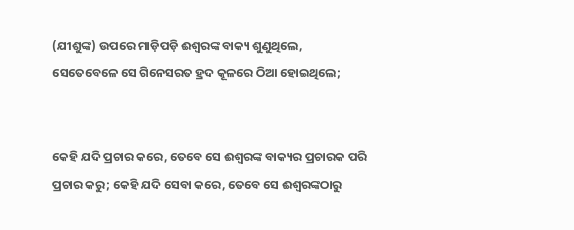(ଯୀଶୁଙ୍କ) ଉପରେ ମାଡ଼ିପଡ଼ି ଈଶ୍ୱରଙ୍କ ବାକ୍ୟ ଶୁଣୁଥିଲେ, ସେତେବେଳେ ସେ ଗିନେସରତ ହ୍ରଦ କୂଳରେ ଠିଆ ହୋଇଥିଲେ;


କେହି ଯଦି ପ୍ରଚାର କରେ, ତେବେ ସେ ଈଶ୍ୱରଙ୍କ ବାକ୍ୟର ପ୍ରଚାରକ ପରି ପ୍ରଚାର କରୁ; କେହି ଯଦି ସେବା କରେ, ତେବେ ସେ ଈଶ୍ୱରଙ୍କଠାରୁ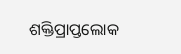ଶକ୍ତିପ୍ରାପ୍ତଲୋକ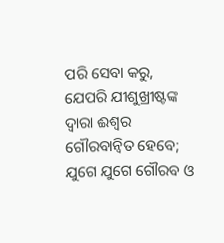ପରି ସେବା କରୁ, ଯେପରି ଯୀଶୁଖ୍ରୀଷ୍ଟଙ୍କ ଦ୍ୱାରା ଈଶ୍ୱର ଗୌରବାନ୍ୱିତ ହେବେ; ଯୁଗେ ଯୁଗେ ଗୌରବ ଓ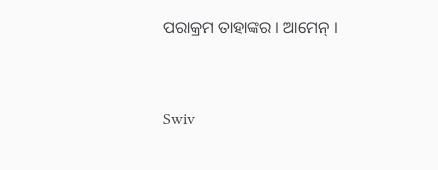ପରାକ୍ରମ ତାହାଙ୍କର । ଆମେନ୍‍ ।


Swiv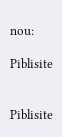nou:

Piblisite


Piblisite